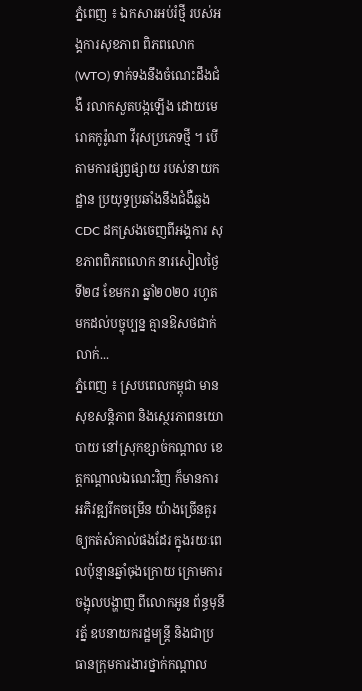ភ្នំពេញ ៖ ឯកសារអប់រំថ្មី របស់អង្គការសុខភាព ពិភពលោក (WTO) ទាក់ទងនឹងចំណេះដឹងជំងឺ រលាកសួតបង្កឡើង ដោយមេរោគកូរ៉ូណា វីរុសប្រភេទថ្មី ។ បើតាមការផ្សព្វផ្សាយ របស់នាយកដ្ឋាន ប្រយុទ្ធប្រឆាំងនឹងជំងឺឆ្លង CDC ដកស្រងចេញពីអង្គការ សុខភាពពិភពលោក នារសៀលថ្ងៃទី២៨ ខែមករា ឆ្នាំ២០២០ រហូតមកដល់បច្ចុប្បន្ន គ្មានឱសថជាក់លាក់...
ភ្នំពេញ ៖ ស្របពេលកម្ពុជា មានសុខសន្ដិភាព និងស្ថេរភាពនយោបាយ នៅស្រុកខ្សាច់កណ្ដាល ខេត្តកណ្ដាលឯណេះវិញ ក៏មានការអភិវឌ្ឍរីកចម្រើន យ៉ាងច្រើនគួរឲ្យកត់សំគាល់ផងដែរ ក្នុងរយៈពេលប៉ុន្មានឆ្នាំចុងក្រោយ ក្រោមការចង្អុលបង្ហាញ ពីលោកអូន ព័ន្ធមុនីរត្ន័ ឧបនាយករដ្ឋមន្រ្តី និងជាប្រធានក្រុមការងារថ្នាក់កណ្តាល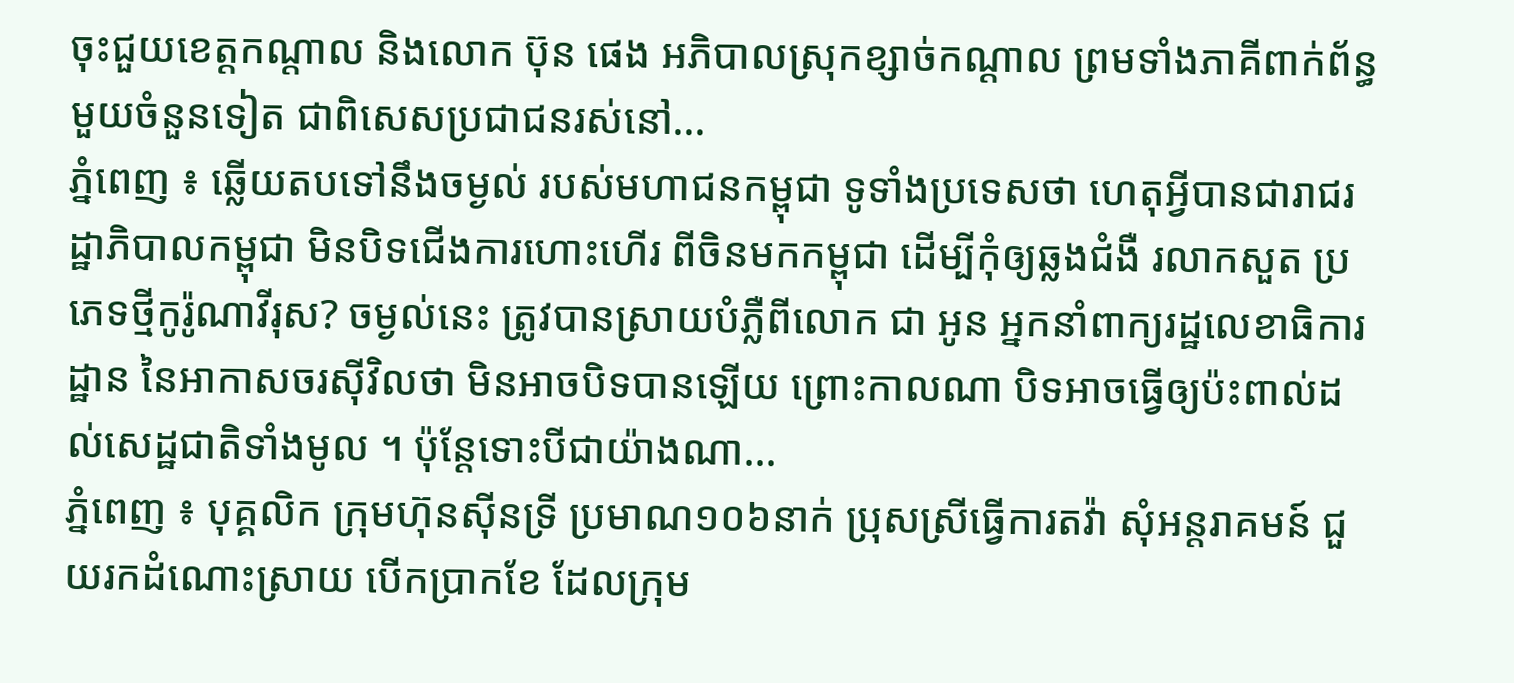ចុះជួយខេត្តកណ្តាល និងលោក ប៊ុន ផេង អភិបាលស្រុកខ្សាច់កណ្ដាល ព្រមទាំងភាគីពាក់ព័ន្ធមួយចំនួនទៀត ជាពិសេសប្រជាជនរស់នៅ...
ភ្នំពេញ ៖ ឆ្លើយតបទៅនឹងចម្ងល់ របស់មហាជនកម្ពុជា ទូទាំងប្រទេសថា ហេតុអ្វីបានជារាជរដ្ឋាភិបាលកម្ពុជា មិនបិទជើងការហោះហើរ ពីចិនមកកម្ពុជា ដើម្បីកុំឲ្យឆ្លងជំងឺ រលាកសួត ប្រភេទថ្មីកូរ៉ូណាវីរុស? ចម្ងល់នេះ ត្រូវបានស្រាយបំភ្លឺពីលោក ជា អូន អ្នកនាំពាក្យរដ្ឋលេខាធិការដ្ឋាន នៃអាកាសចរស៊ីវិលថា មិនអាចបិទបានឡើយ ព្រោះកាលណា បិទអាចធ្វើឲ្យប៉ះពាល់ដល់សេដ្ឋជាតិទាំងមូល ។ ប៉ុន្តែទោះបីជាយ៉ាងណា...
ភ្នំពេញ ៖ បុគ្គលិក ក្រុមហ៊ុនស៊ីនទ្រី ប្រមាណ១០៦នាក់ ប្រុសស្រីធ្វើការតវ៉ា សុំអន្តរាគមន៍ ជួយរកដំណោះស្រាយ បើកប្រាកខែ ដែលក្រុម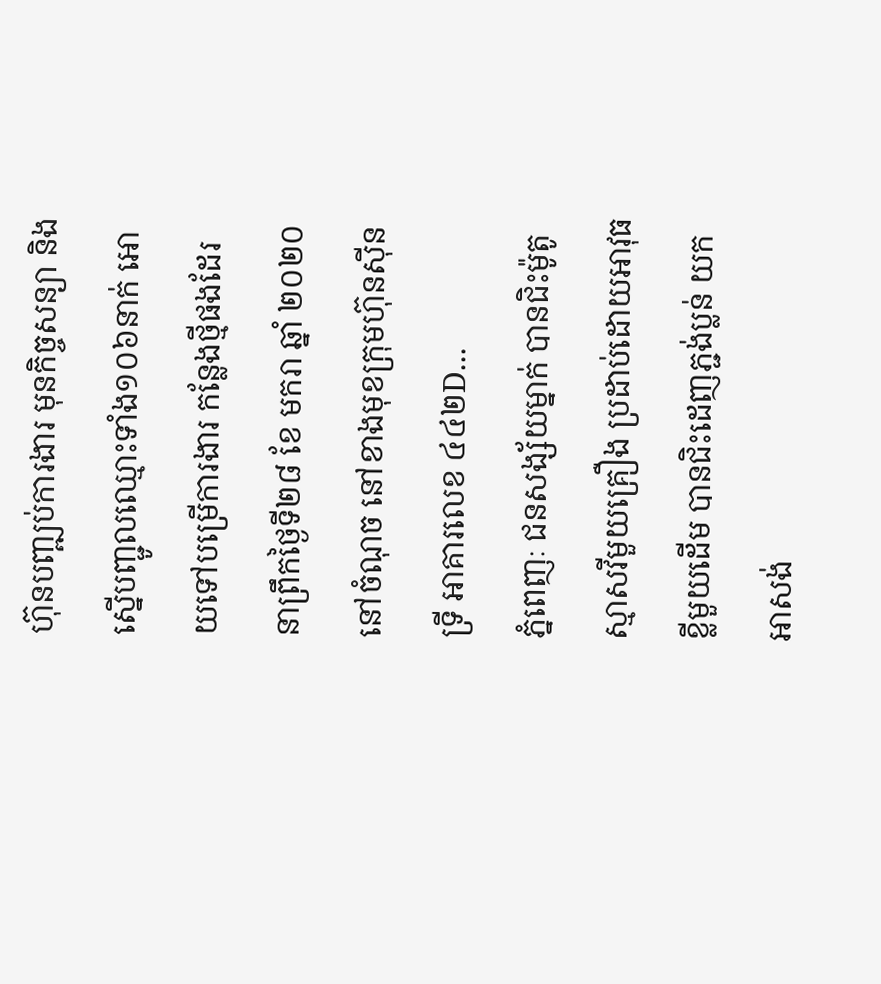ហ៊ុនបញ្ឍប់ការងារ មុនកិច្ចសន្យា និងស្នើបញ្ជូលឈ្មោះទាំង១០៦នាក់ អោយទៅបម្រើការងារ កន្លែងថ្មីផងដែរ នាព្រឹកថ្ងៃទី២៨ ខែ មករា ឆ្នាំ ២០២០នៅចំណុច នៅខាងមុខក្រុមហ៊ុនស៊ីនទ្រី អាគារលេខ ៤៤២D...
ភ្នំពេញៈ ជនសង្ស័យម្នាក់ បានជិះម៉ូតូស្មាសវីមួយគ្រឿង ប្រដាប់ដោយអាវុធខ្លីមួយដើម បានជិះដេញភ្ជង់ប្លន់ យកអាសង់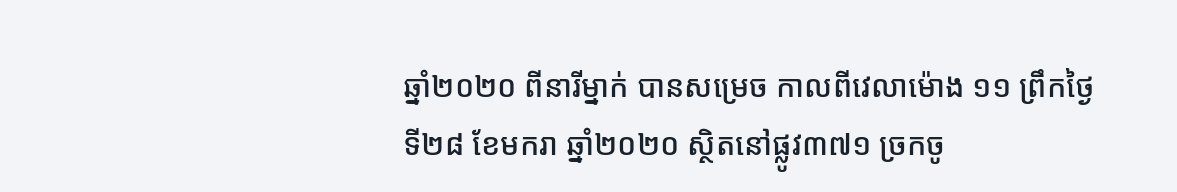ឆ្នាំ២០២០ ពីនារីម្នាក់ បានសម្រេច កាលពីវេលាម៉ោង ១១ ព្រឹកថ្ងៃទី២៨ ខែមករា ឆ្នាំ២០២០ ស្ថិតនៅផ្លូវ៣៧១ ច្រកចូ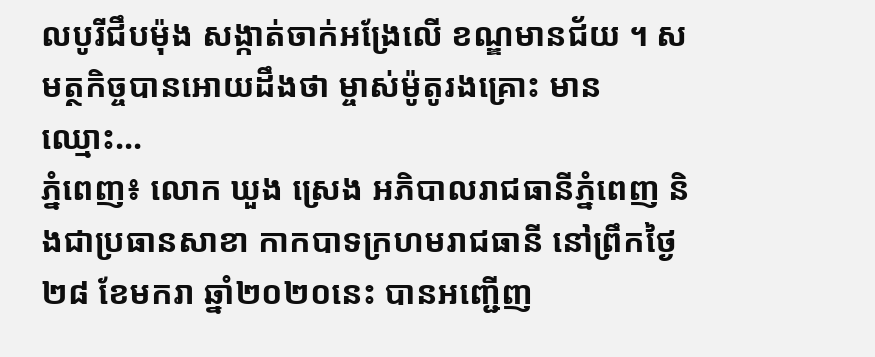លបូរីជឹបម៉ុង សង្កាត់ចាក់អង្រែលើ ខណ្ឌមានជ័យ ។ សមត្ថកិច្ចបានអោយដឹងថា ម្ចាស់ម៉ូតូរងគ្រោះ មានឈ្មោះ...
ភ្នំពេញ៖ លោក ឃួង ស្រេង អភិបាលរាជធានីភ្នំពេញ និងជាប្រធានសាខា កាកបាទក្រហមរាជធានី នៅព្រឹកថ្ងៃ២៨ ខែមករា ឆ្នាំ២០២០នេះ បានអញ្ជើញ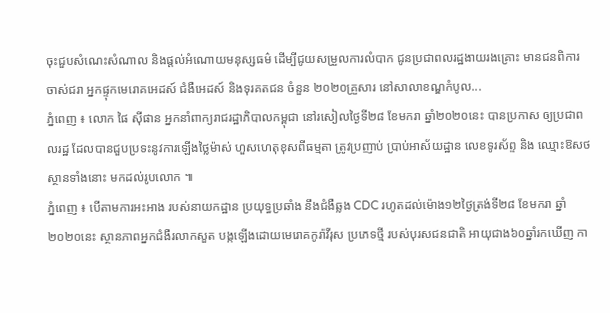ចុះជួបសំណេះសំណាល និងផ្តល់អំណោយមនុស្សធម៌ ដើម្បីជូយសម្រួលការលំបាក ជូនប្រជាពលរដ្ឋងាយរងគ្រោះ មានជនពិការ ចាស់ជរា អ្នកផ្ទុកមេរោគអេដស៍ ជំងឺអេដស៍ និងទុរគតជន ចំនួន ២០២០គ្រួសារ នៅសាលាខណ្ឌកំបូល...
ភ្នំពេញ ៖ លោក ផៃ ស៊ីផាន អ្នកនាំពាក្យរាជរដ្ឋាភិបាលកម្ពុជា នៅរសៀលថ្ងៃទី២៨ ខែមករា ឆ្នាំ២០២០នេះ បានប្រកាស ឲ្យប្រជាពលរដ្ឋ ដែលបានជួបប្រទះនូវការឡើងថ្លៃម៉ាស់ ហួសហេតុខុសពីធម្មតា ត្រូវប្រញាប់ ប្រាប់អាស័យដ្ឋាន លេខទូរស័ព្ទ និង ឈ្មោះឱសថស្ថានទាំងនោះ មកដល់រូបលោក ៕
ភ្នំពេញ ៖ បើតាមការអះអាង របស់នាយកដ្ឋាន ប្រយុទ្ធប្រឆាំង នឹងជំងឺឆ្លង CDC រហូតដល់ម៉ោង១២ថ្ងៃត្រង់ទី២៨ ខែមករា ឆ្នាំ២០២០នេះ ស្ថានភាពអ្នកជំងឺរលាកសួត បង្កឡើងដោយមេរោគកូរ៉ាវីរុស ប្រភេទថ្មី របស់បុរសជនជាតិ អាយុជាង៦០ឆ្នាំរកឃើញ កា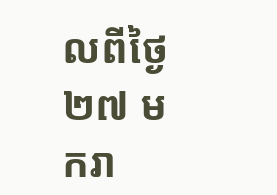លពីថ្ងៃ២៧ មករា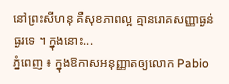នៅព្រះសីហនុ គឺសុខភាពល្អ គ្មានរោគសញ្ញាធ្ងន់ធ្ងរទេ ។ ក្នុងនោះ...
ភ្នំពេញ ៖ ក្នុងឱកាសអនុញ្ញាតឲ្យលោក Pabio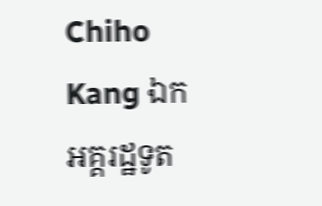Chiho Kang ឯកអគ្គរដ្ឋទូត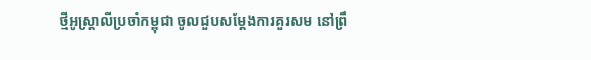ថ្មីអូស្ត្រាលីប្រចាំកម្ពុជា ចូលជួបសម្តែងការគួរសម នៅព្រឹ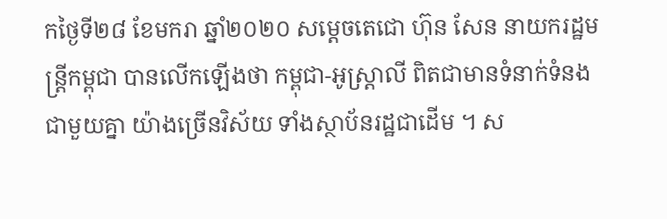កថ្ងៃទី២៨ ខែមករា ឆ្នាំ២០២០ សម្តេចតេជោ ហ៊ុន សែន នាយករដ្ឋមន្រ្តីកម្ពុជា បានលើកឡើងថា កម្ពុជា-អូស្ត្រាលី ពិតជាមានទំនាក់ទំនងជាមួយគ្នា យ៉ាងច្រើនវិស័យ ទាំងស្ថាប័នរដ្ឋជាដើម ។ ស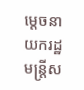ម្ដេចនាយករដ្ឋមន្រ្តីស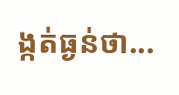ង្កត់ធ្ងន់ថា...